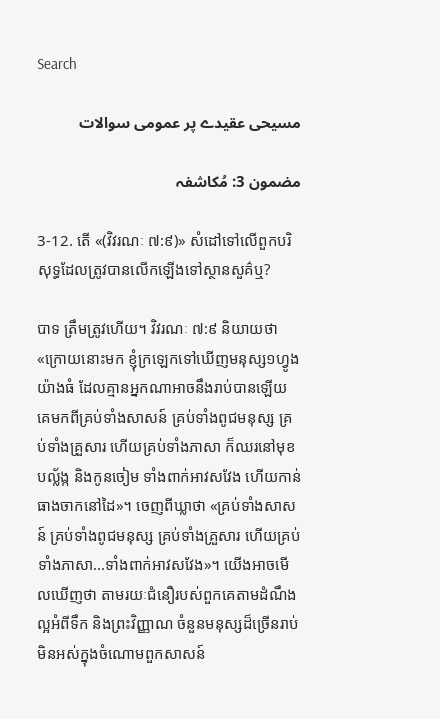Search

مسیحی عقیدے پر عمومی سوالات

مضمون 3: مُکاشفہ

3-12. តើ «(វិវរណៈ ៧:៩)» សំដៅទៅលើពួកបរិសុទ្ធដែលត្រូវបានលើកឡើងទៅស្ថានសួគ៌ឬ?

បាទ ត្រឹមត្រូវហើយ។ វិវរណៈ ៧:៩ និយាយថា «ក្រោយនោះមក ខ្ញុំក្រឡេកទៅឃើញមនុស្ស១ហ្វូងយ៉ាងធំ ដែលគ្មានអ្នកណាអាចនឹងរាប់បានឡើយ គេមកពីគ្រប់ទាំងសាសន៍ គ្រប់ទាំងពូជមនុស្ស គ្រប់ទាំងគ្រួសារ ហើយគ្រប់ទាំងភាសា ក៏ឈរនៅមុខបល្ល័ង្ក និងកូនចៀម ទាំងពាក់អាវសវែង ហើយកាន់ធាងចាកនៅដៃ»។ ចេញពីឃ្លាថា «គ្រប់ទាំងសាសន៍ គ្រប់ទាំងពូជមនុស្ស គ្រប់ទាំងគ្រួសារ ហើយគ្រប់ទាំងភាសា...ទាំងពាក់អាវសវែង»។ យើងអាចមើលឃើញថា តាមរយៈជំនឿរបស់ពួកគេតាមដំណឹងល្អអំពីទឹក និងព្រះវិញ្ញាណ ចំនួនមនុស្សដ៏ច្រើនរាប់មិនអស់ក្នុងចំណោមពួកសាសន៍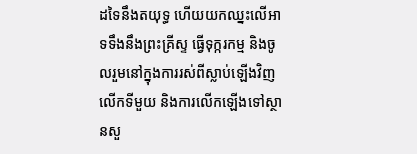ដទៃនឹងតយុទ្ធ ហើយយកឈ្នះលើអាទទឹងនឹងព្រះគ្រីស្ទ ធ្វើទុក្ករកម្ម និងចូលរួមនៅក្នុងការរស់ពីស្លាប់ឡើងវិញលើកទីមួយ និងការលើកឡើងទៅស្ថានសួ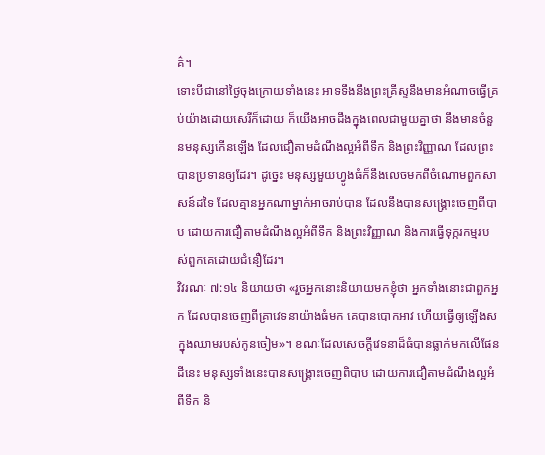គ៌។
ទោះបីជានៅថ្ងៃចុងក្រោយទាំងនេះ អាទទឹងនឹងព្រះគ្រីស្ទនឹងមានអំណាចធ្វើគ្រប់យ៉ាងដោយសេរីក៏ដោយ ក៏យើងអាចដឹងក្នុងពេលជាមួយគ្នាថា នឹងមានចំនួនមនុស្សកើនឡើង ដែលជឿតាមដំណឹងល្អអំពីទឹក និងព្រះវិញ្ញាណ ដែលព្រះបានប្រទានឲ្យដែរ។ ដូច្នេះ មនុស្សមួយហ្វូងធំក៏នឹងលេចមកពីចំណោមពួកសាសន៍ដទៃ ដែលគ្មានអ្នកណាម្នាក់អាចរាប់បាន ដែលនឹងបានសង្រ្គោះចេញពីបាប ដោយការជឿតាមដំណឹងល្អអំពីទឹក និងព្រះវិញ្ញាណ និងការធ្វើទុក្ករកម្មរបស់ពួកគេដោយជំនឿដែរ។
វិវរណៈ ៧:១៤ និយាយថា «រួចអ្នកនោះនិយាយមកខ្ញុំថា អ្នកទាំងនោះជាពួកអ្នក ដែលបានចេញពីគ្រាវេទនាយ៉ាងធំមក គេបានបោកអាវ ហើយធ្វើឲ្យឡើងសក្នុងឈាមរបស់កូនចៀម»។ ខណៈដែលសេចក្តីវេទនាដ៏ធំបានធ្លាក់មកលើផែនដីនេះ មនុស្សទាំងនេះបានសង្រ្គោះចេញពិបាប ដោយការជឿតាមដំណឹងល្អអំពីទឹក និ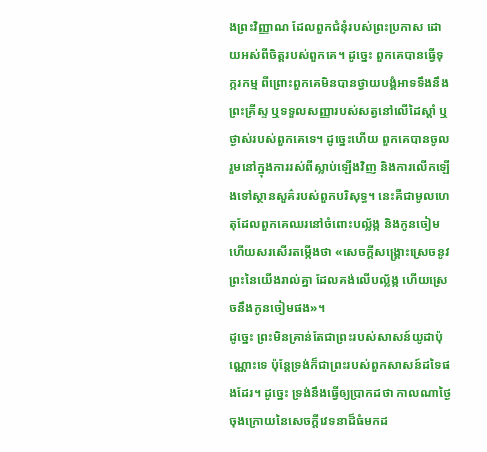ងព្រះវិញ្ញាណ ដែលពួកជំនុំរបស់ព្រះប្រកាស ដោយអស់ពីចិត្តរបស់ពួកគេ។ ដូច្នេះ ពួកគេបានធ្វើទុក្ករកម្ម ពីព្រោះពួកគេមិនបានថ្វាយបង្គំអាទទឹងនឹងព្រះគ្រីស្ទ ឬទទួលសញ្ញារបស់សត្វនៅលើដៃស្តាំ ឬថ្ងាស់របស់ពួកគេទេ។ ដូច្នេះហើយ ពួកគេបានចូលរួមនៅក្នុងការរស់ពីស្លាប់ឡើងវិញ និងការលើកឡើងទៅស្ថានសួគ៌របស់ពួកបរិសុទ្ធ។ នេះគឺជាមូលហេតុដែលពួកគេឈរនៅចំពោះបល្ល័ង្ក និងកូនចៀម ហើយសរសើរតម្កើងថា «សេចក្តីសង្គ្រោះស្រេចនូវព្រះនៃយើងរាល់គ្នា ដែលគង់លើបល្ល័ង្ក ហើយស្រេចនឹងកូនចៀមផង»។
ដូច្នេះ ព្រះមិនគ្រាន់តែជាព្រះរបស់សាសន៍យូដាប៉ុណ្ណោះទេ ប៉ុន្តែទ្រង់ក៏ជាព្រះរបស់ពួកសាសន៍ដទៃផងដែរ។ ដូច្នេះ ទ្រង់នឹងធ្វើឲ្យប្រាកដថា កាលណាថ្ងៃចុងក្រោយនៃសេចក្តីវេទនាដ៏ធំមកដ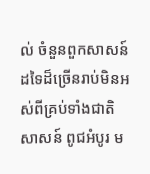ល់ ចំនួនពួកសាសន៍ដទៃដ៏ច្រើនរាប់មិនអស់ពីគ្រប់ទាំងជាតិសាសន៍ ពូជអំបូរ ម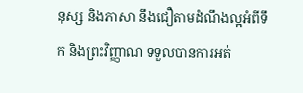នុស្ស និងភាសា នឹងជឿតាមដំណឹងល្អអំពីទឹក និងព្រះវិញ្ញាណ ទទួលបានការអត់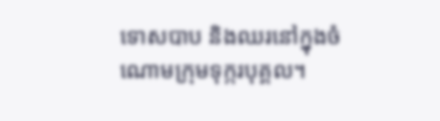ទោសបាប និងឈរនៅក្នុងចំណោមក្រុមទុក្ករបុគ្គល។